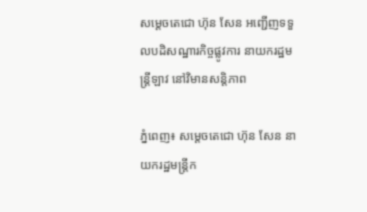សម្តេចតេជោ ហ៊ុន សែន អញ្ជើញទទួលបដិសណ្ឋារកិច្ចផ្លូវការ នាយករដ្ឋមន្រ្តីឡាវ នៅវិមានសន្តិភាព

ភ្នំពេញ៖ សម្តេចតេជោ ហ៊ុន សែន នាយករដ្ឋមន្រ្តីក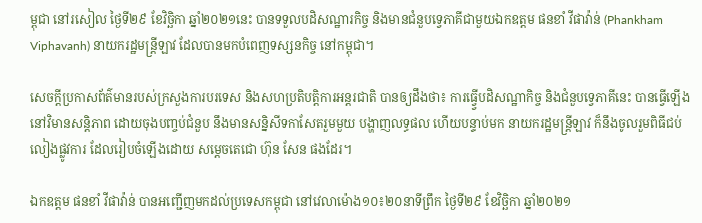ម្ពុជា នៅរសៀល ថ្ងៃទី២៩ ខែវិច្ឆិកា ឆ្នាំ២០២១នេះ បានទទួលបដិសណ្ឋារកិច្ច និងមានជំនួបទ្វេភាគីជាមួយឯកឧត្តម ផនខាំ វីផាវ៉ាន់ (Phankham Viphavanh) នាយករដ្ឋមន្រ្តីឡាវ ដែលបានមកបំពេញទស្សនកិច្ច នៅកម្ពុជា។

សេចក្តីប្រកាសព័ត៌មានរបស់ក្រសួងការបរទេស និងសហប្រតិបត្តិការអន្តរជាតិ បានឲ្យដឹងថា៖ ការធ្វ្វើបដិសណ្ឋាកិច្ច និងជំនួបទ្វេភាគីនេះ បានធ្វើឡើងនៅវិមានសន្តិភាព ដោយចុងបញ្ចប់ជំនួប នឹងមានសន្និសីទកាសែតរួមមួយ បង្ហាញលទ្ធផល ហើយបន្ទាប់មក នាយករដ្ឋមន្រ្តីឡាវ ក៏នឹងចូលរួមពិធីជប់លៀងផ្លូវការ ដែលរៀបចំឡើងដោយ សម្តេចតេជោ ហ៊ុន សែន ផងដែរ។

ឯកឧត្តម ផនខាំ វីផាវ៉ាន់ បានអញ្ជើញមកដល់ប្រទេសកម្ពុជា នៅវេលាម៉ោង១០៖២០នាទីព្រឹក ថ្ងៃទី២៩ ខែវិច្ឆិកា ឆ្នាំ២០២១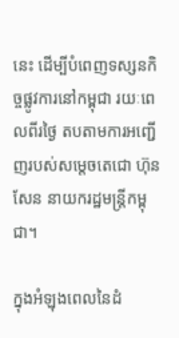នេះ ដើម្បីបំពេញទស្សនកិច្ចផ្លូវការនៅកម្ពុជា រយៈពេលពីរថ្ងៃ តបតាមការអញ្ជើញរបស់សម្តេចតេជោ ហ៊ុន សែន នាយករដ្ឋមន្ត្រីកម្ពុជា។

ក្នុងអំឡុងពេលនៃដំ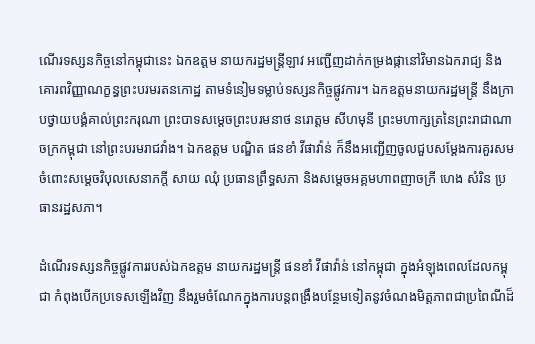ណើរទស្សនកិច្ចនៅកម្ពុជានេះ ឯកឧត្តម នាយករដ្ឋមន្ត្រីឡាវ អញ្ជើញដាក់កម្រងផ្កានៅវិមានឯករាជ្យ និងគោរពវិញ្ញាណក្ខន្ធព្រះបរមរតនកោដ្ឋ តាមទំនៀមទម្លាប់ទស្សនកិច្ចផ្លូវការ។ ឯកឧត្តមនាយករដ្ឋមន្រ្តី នឹងក្រាបថ្វាយបង្គំគាល់ព្រះករុណា ព្រះបាទសម្តេចព្រះបរមនាថ នរោត្តម សីហមុនី ព្រះមហាក្សត្រនៃព្រះរាជាណាចក្រកម្ពុជា នៅព្រះបរមរាជវាំង។ ឯកឧត្តម បណ្ឌិត ផនខាំ វីផាវ៉ាន់ ក៏នឹងអញ្ជើញចូលជួបសម្ដែងការគួរសម ចំពោះសម្តេចវិបុលសេនាភក្តី សាយ ឈុំ ប្រធានព្រឹទ្ធសភា និងសម្តេចអគ្គមហាពញាចក្រី ហេង សំរិន ប្រធានរដ្ឋសភា។

ដំណើរទស្សនកិច្ចផ្លូវការរបស់ឯកឧត្តម នាយករដ្ឋមន្រ្តី ផនខាំ វីផាវ៉ាន់ នៅកម្ពុជា ក្នុងអំឡុងពេលដែលកម្ពុជា កំពុងបើកប្រទេសឡើងវិញ នឹងរួមចំណែកក្នុងការបន្តពង្រឹងបន្ថែមទៀតនូវចំណងមិត្តភាពជាប្រពៃណីដ៏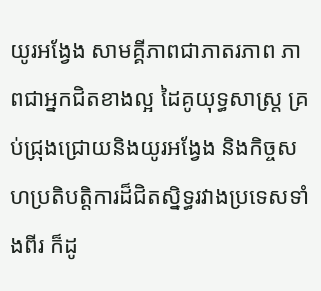យូរអង្វែង សាមគ្គីភាពជាភាតរភាព ភាពជាអ្នកជិតខាងល្អ ដៃគូយុទ្ធសាស្រ្ត គ្រប់ជ្រុងជ្រោយនិងយូរអង្វែង និងកិច្ចសហប្រតិបត្តិការដ៏ជិតស្និទ្ធរវាងប្រទេសទាំងពីរ ក៏ដូ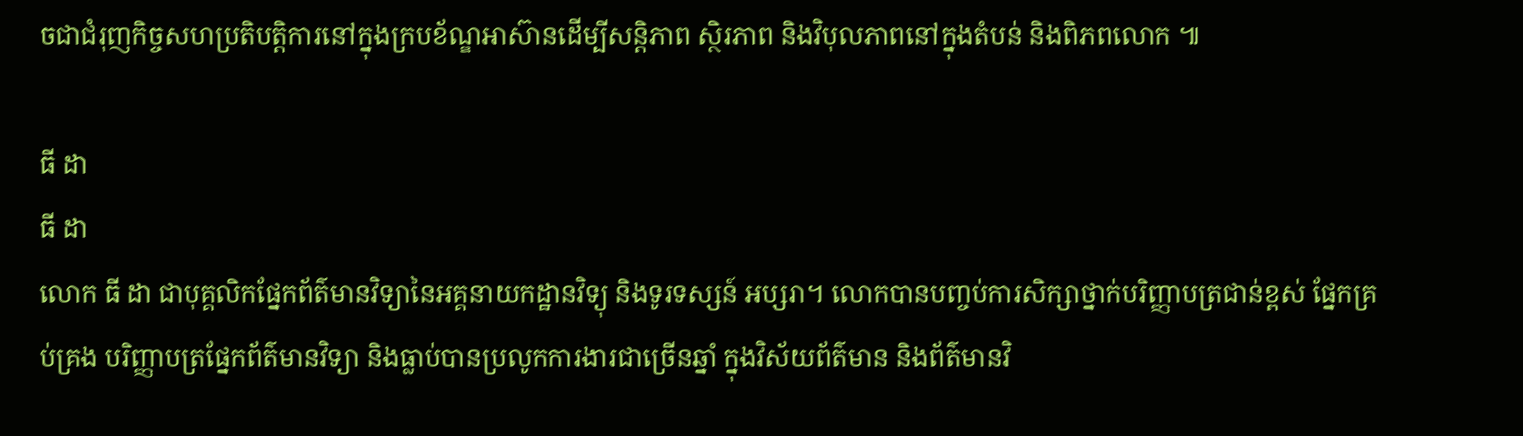ចជាជំរុញកិច្ចសហប្រតិបត្តិការនៅក្នុងក្របខ័ណ្ឌអាស៊ានដើម្បីសន្តិភាព ស្ថិរភាព និងវិបុលភាពនៅក្នុងតំបន់ និងពិភពលោក ៕

ធី ដា
ធី ដា
លោក ធី ដា ជាបុគ្គលិកផ្នែកព័ត៌មានវិទ្យានៃអគ្គនាយកដ្ឋានវិទ្យុ និងទូរទស្សន៍ អប្សរា។ លោកបានបញ្ចប់ការសិក្សាថ្នាក់បរិញ្ញាបត្រជាន់ខ្ពស់ ផ្នែកគ្រប់គ្រង បរិញ្ញាបត្រផ្នែកព័ត៌មានវិទ្យា និងធ្លាប់បានប្រលូកការងារជាច្រើនឆ្នាំ ក្នុងវិស័យព័ត៌មាន និងព័ត៌មានវិ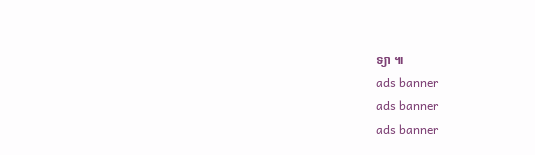ទ្យា ៕
ads banner
ads banner
ads banner